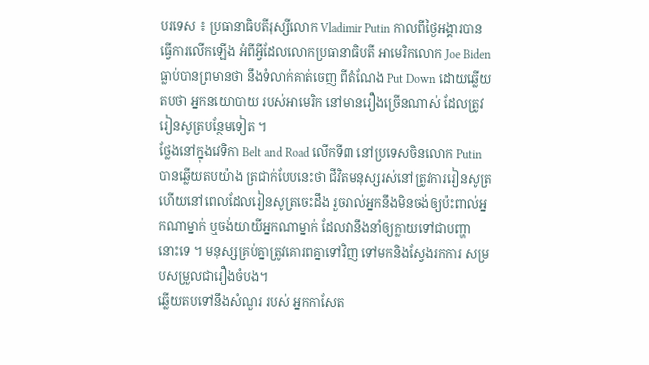បរទេស ៖ ប្រធានាធិបតីរុស្សីលោក Vladimir Putin កាលពីថ្ងៃអង្គារបានធ្វើការលើកឡើង អំពីអ្វីដែលលោកប្រធានាធិបតី អាមេរិកលោក Joe Biden ធ្លាប់បានព្រមានថា នឹងទំលាក់គាត់ចេញ ពីតំណែង Put Down ដោយឆ្លើយតបថា អ្នកនយោបាយ របស់អាមេរិក នៅមានរឿងច្រើនណាស់ ដែលត្រូវរៀនសូត្របន្ថែមទៀត ។
ថ្លែងនៅក្នុងវេទិកា Belt and Road លើកទី៣ នៅប្រទេសចិនលោក Putin បានឆ្លើយតបយ៉ាង ត្រជាក់បែបនេះថា ជីវិតមនុស្សរស់នៅត្រូវការរៀនសូត្រ ហើយនៅពេលដែលរៀនសូត្រចេះដឹង រួចរាល់អ្នកនឹងមិនចង់ឲ្យប៉ះពាល់អ្នកណាម្នាក់ ឬចង់យាយីអ្នកណាម្នាក់ ដែលវានឹងនាំឲ្យក្លាយទៅជាបញ្ហានោះទេ ។ មនុស្សគ្រប់គ្នាត្រូវគោរពគ្នាទៅវិញ ទៅមកនិងស្វែងរកការ សម្របសម្រួលជារឿងចំបង។
ឆ្លើយតបទៅនឹងសំណួរ របស់ អ្នកកាសែត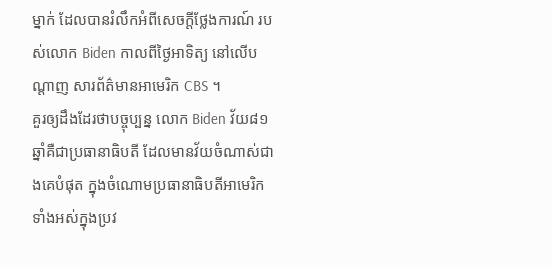ម្នាក់ ដែលបានរំលឹកអំពីសេចក្តីថ្លែងការណ៍ របស់លោក Biden កាលពីថ្ងៃអាទិត្យ នៅលើបណ្តាញ សារព័ត៌មានអាមេរិក CBS ។
គួរឲ្យដឹងដែរថាបច្ចុប្បន្ន លោក Biden វ័យ៨១ឆ្នាំគឺជាប្រធានាធិបតី ដែលមានវ័យចំណាស់ជាងគេបំផុត ក្នុងចំណោមប្រធានាធិបតីអាមេរិក ទាំងអស់ក្នុងប្រវ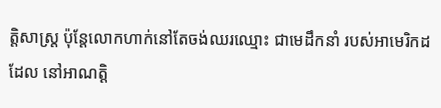ត្តិសាស្ត្រ ប៉ុន្តែលោកហាក់នៅតែចង់ឈរឈ្មោះ ជាមេដឹកនាំ របស់អាមេរិកដដែល នៅអាណត្តិ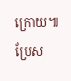ក្រោយ៕
ប្រែស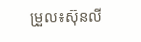ម្រួល៖ស៊ុនលី